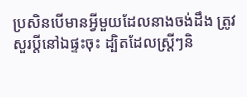ប្រសិនបើមានអ្វីមួយដែលនាងចង់ដឹង ត្រូវសួរប្តីនៅឯផ្ទះចុះ ដ្បិតដែលស្រ្ដីៗនិ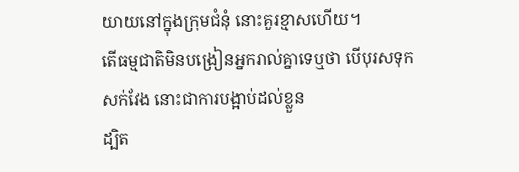យាយនៅក្នុងក្រុមជំនុំ នោះគួរខ្មាសហើយ។
តើធម្មជាតិមិនបង្រៀនអ្នករាល់គ្នាទេឬថា បើបុរសទុកសក់វែង នោះជាការបង្អាប់ដល់ខ្លួន
ដ្បិត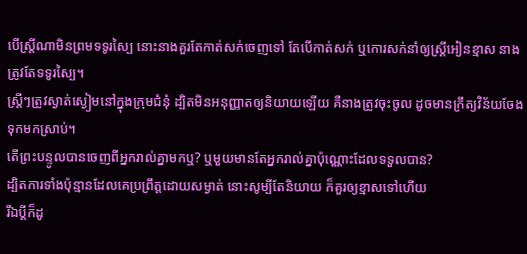បើស្ត្រីណាមិនព្រមទទូរស្បៃ នោះនាងគួរតែកាត់សក់ចេញទៅ តែបើកាត់សក់ ឬកោរសក់នាំឲ្យស្រ្ដីអៀនខ្មាស នាងត្រូវតែទទូរស្បៃ។
ស្ត្រីៗត្រូវស្ងាត់ស្ងៀមនៅក្នុងក្រុមជំនុំ ដ្បិតមិនអនុញ្ញាតឲ្យនិយាយឡើយ គឺនាងត្រូវចុះចូល ដូចមានក្រឹត្យវិន័យចែងទុកមកស្រាប់។
តើព្រះបន្ទូលបានចេញពីអ្នករាល់គ្នាមកឬ? ឬមួយមានតែអ្នករាល់គ្នាប៉ុណ្ណោះដែលទទួលបាន?
ដ្បិតការទាំងប៉ុន្មានដែលគេប្រព្រឹត្តដោយសម្ងាត់ នោះសូម្បីតែនិយាយ ក៏គួរឲ្យខ្មាសទៅហើយ
រីឯប្ដីក៏ដូ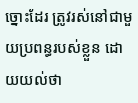ច្នោះដែរ ត្រូវរស់នៅជាមួយប្រពន្ធរបស់ខ្លួន ដោយយល់ថា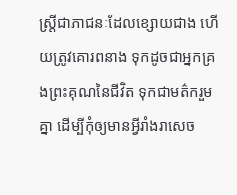ស្ត្រីជាភាជនៈដែលខ្សោយជាង ហើយត្រូវគោរពនាង ទុកដូចជាអ្នកគ្រងព្រះគុណនៃជីវិត ទុកជាមត៌ករួមគ្នា ដើម្បីកុំឲ្យមានអ្វីរាំងរាសេច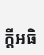ក្តីអធិ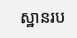ស្ឋានរប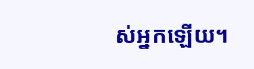ស់អ្នកឡើយ។